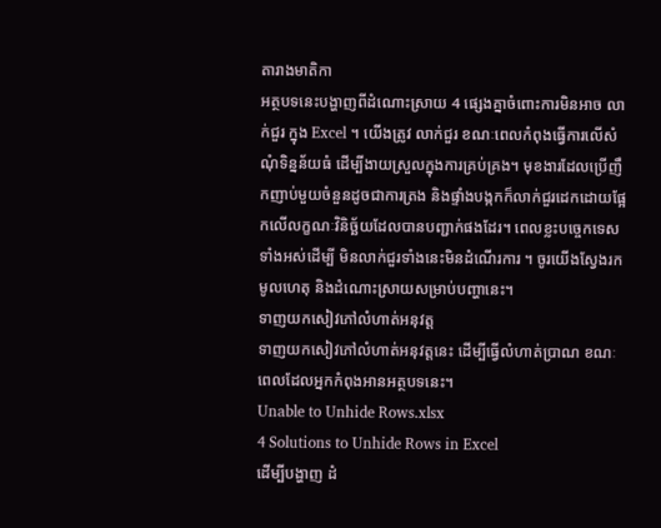តារាងមាតិកា
អត្ថបទនេះបង្ហាញពីដំណោះស្រាយ 4 ផ្សេងគ្នាចំពោះការមិនអាច លាក់ជួរ ក្នុង Excel ។ យើងត្រូវ លាក់ជួរ ខណៈពេលកំពុងធ្វើការលើសំណុំទិន្នន័យធំ ដើម្បីងាយស្រួលក្នុងការគ្រប់គ្រង។ មុខងារដែលប្រើញឹកញាប់មួយចំនួនដូចជាការត្រង និងផ្ទាំងបង្កកក៏លាក់ជួរដេកដោយផ្អែកលើលក្ខណៈវិនិច្ឆ័យដែលបានបញ្ជាក់ផងដែរ។ ពេលខ្លះបច្ចេកទេសទាំងអស់ដើម្បី មិនលាក់ជួរទាំងនេះមិនដំណើរការ ។ ចូរយើងស្វែងរកមូលហេតុ និងដំណោះស្រាយសម្រាប់បញ្ហានេះ។
ទាញយកសៀវភៅលំហាត់អនុវត្ត
ទាញយកសៀវភៅលំហាត់អនុវត្តនេះ ដើម្បីធ្វើលំហាត់ប្រាណ ខណៈពេលដែលអ្នកកំពុងអានអត្ថបទនេះ។
Unable to Unhide Rows.xlsx
4 Solutions to Unhide Rows in Excel
ដើម្បីបង្ហាញ ដំ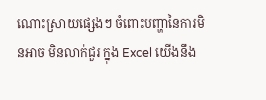ណោះស្រាយផ្សេងៗ ចំពោះបញ្ហានៃការមិនអាច មិនលាក់ជួរ ក្នុង Excel យើងនឹង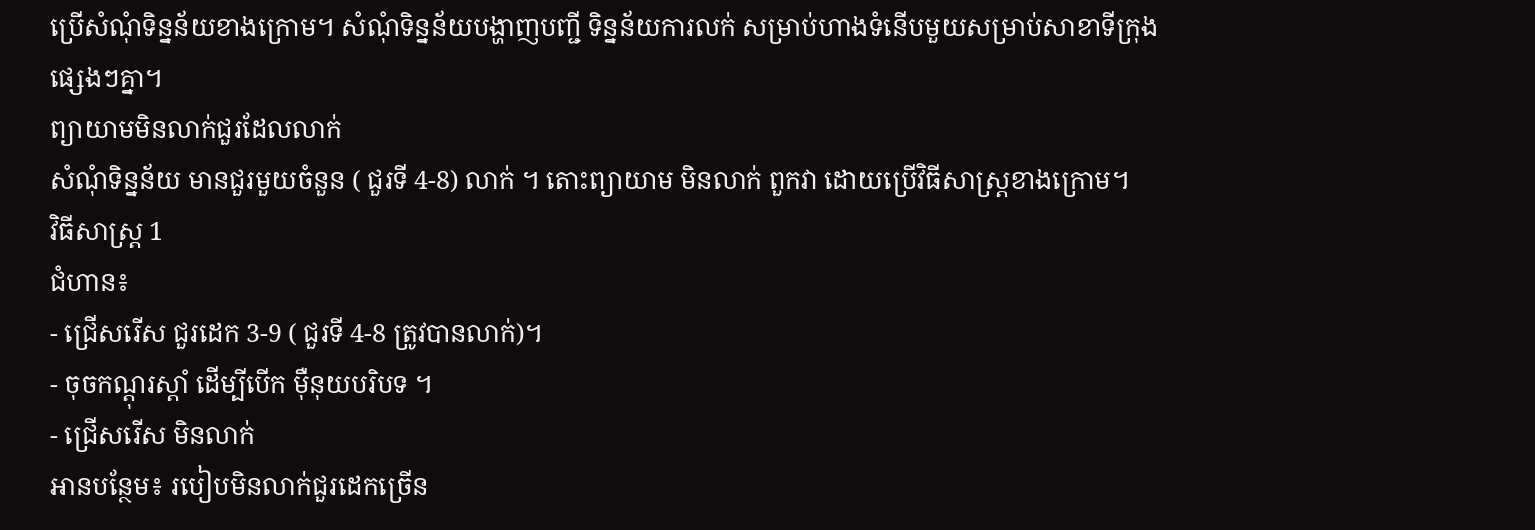ប្រើសំណុំទិន្នន័យខាងក្រោម។ សំណុំទិន្នន័យបង្ហាញបញ្ជី ទិន្នន័យការលក់ សម្រាប់ហាងទំនើបមួយសម្រាប់សាខាទីក្រុងផ្សេងៗគ្នា។
ព្យាយាមមិនលាក់ជួរដែលលាក់
សំណុំទិន្នន័យ មានជួរមួយចំនួន ( ជួរទី 4-8) លាក់ ។ តោះព្យាយាម មិនលាក់ ពួកវា ដោយប្រើវិធីសាស្ត្រខាងក្រោម។
វិធីសាស្រ្ត 1
ជំហាន៖
- ជ្រើសរើស ជួរដេក 3-9 ( ជួរទី 4-8 ត្រូវបានលាក់)។
- ចុចកណ្ដុរស្ដាំ ដើម្បីបើក ម៉ឺនុយបរិបទ ។
- ជ្រើសរើស មិនលាក់
អានបន្ថែម៖ របៀបមិនលាក់ជួរដេកច្រើន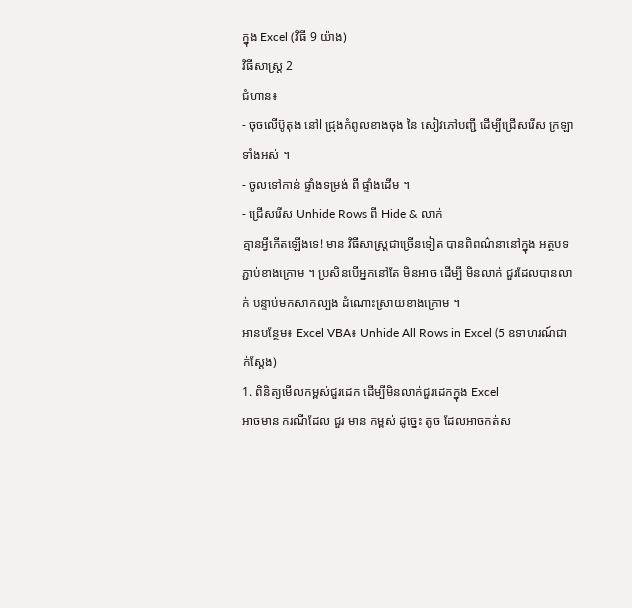ក្នុង Excel (វិធី 9 យ៉ាង)
វិធីសាស្រ្ត 2
ជំហាន៖
- ចុចលើប៊ូតុង នៅl ជ្រុងកំពូលខាងចុង នៃ សៀវភៅបញ្ជី ដើម្បីជ្រើសរើស ក្រឡាទាំងអស់ ។
- ចូលទៅកាន់ ផ្ទាំងទម្រង់ ពី ផ្ទាំងដើម ។
- ជ្រើសរើស Unhide Rows ពី Hide & លាក់
គ្មានអ្វីកើតឡើងទេ! មាន វិធីសាស្រ្តជាច្រើនទៀត បានពិពណ៌នានៅក្នុង អត្ថបទភ្ជាប់ខាងក្រោម ។ ប្រសិនបើអ្នកនៅតែ មិនអាច ដើម្បី មិនលាក់ ជួរដែលបានលាក់ បន្ទាប់មកសាកល្បង ដំណោះស្រាយខាងក្រោម ។
អានបន្ថែម៖ Excel VBA៖ Unhide All Rows in Excel (5 ឧទាហរណ៍ជាក់ស្តែង)
1. ពិនិត្យមើលកម្ពស់ជួរដេក ដើម្បីមិនលាក់ជួរដេកក្នុង Excel
អាចមាន ករណីដែល ជួរ មាន កម្ពស់ ដូច្នេះ តូច ដែលអាចកត់ស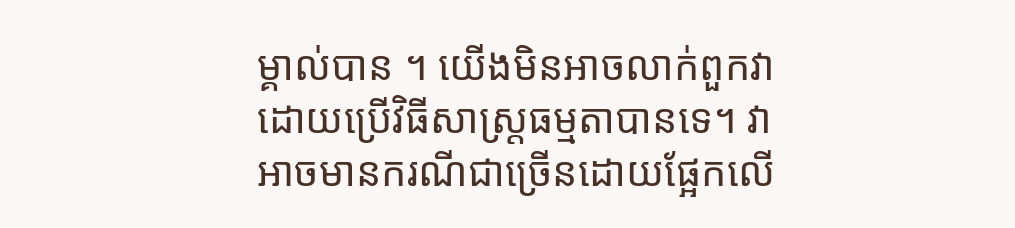ម្គាល់បាន ។ យើងមិនអាចលាក់ពួកវាដោយប្រើវិធីសាស្ត្រធម្មតាបានទេ។ វាអាចមានករណីជាច្រើនដោយផ្អែកលើ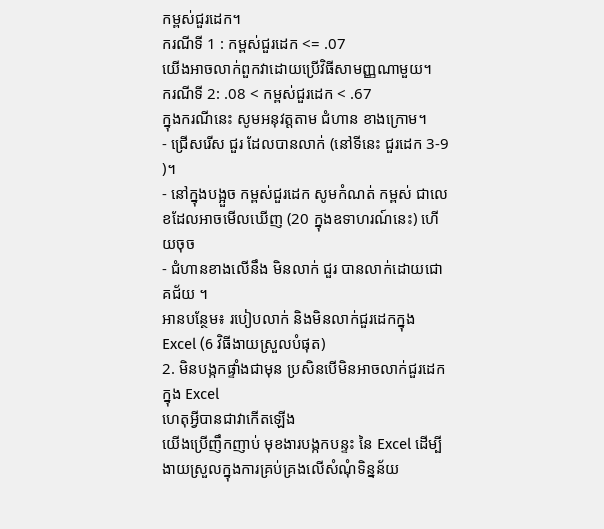កម្ពស់ជួរដេក។
ករណីទី 1 : កម្ពស់ជួរដេក <= .07
យើងអាចលាក់ពួកវាដោយប្រើវិធីសាមញ្ញណាមួយ។
ករណីទី 2: .08 < កម្ពស់ជួរដេក < .67
ក្នុងករណីនេះ សូមអនុវត្តតាម ជំហាន ខាងក្រោម។
- ជ្រើសរើស ជួរ ដែលបានលាក់ (នៅទីនេះ ជួរដេក 3-9 )។
- នៅក្នុងបង្អួច កម្ពស់ជួរដេក សូមកំណត់ កម្ពស់ ជាលេខដែលអាចមើលឃើញ (20 ក្នុងឧទាហរណ៍នេះ) ហើយចុច
- ជំហានខាងលើនឹង មិនលាក់ ជួរ បានលាក់ដោយជោគជ័យ ។
អានបន្ថែម៖ របៀបលាក់ និងមិនលាក់ជួរដេកក្នុង Excel (6 វិធីងាយស្រួលបំផុត)
2. មិនបង្កកផ្ទាំងជាមុន ប្រសិនបើមិនអាចលាក់ជួរដេកក្នុង Excel
ហេតុអ្វីបានជាវាកើតឡើង
យើងប្រើញឹកញាប់ មុខងារបង្កកបន្ទះ នៃ Excel ដើម្បីងាយស្រួលក្នុងការគ្រប់គ្រងលើសំណុំទិន្នន័យ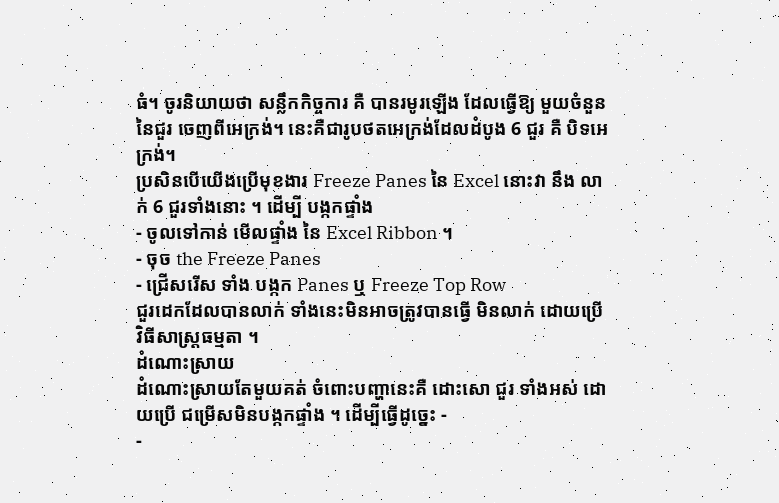ធំ។ ចូរនិយាយថា សន្លឹកកិច្ចការ គឺ បានរមូរឡើង ដែលធ្វើឱ្យ មួយចំនួន នៃជួរ ចេញពីអេក្រង់។ នេះគឺជារូបថតអេក្រង់ដែលដំបូង 6 ជួរ គឺ បិទអេក្រង់។
ប្រសិនបើយើងប្រើមុខងារ Freeze Panes នៃ Excel នោះវា នឹង លាក់ 6 ជួរទាំងនោះ ។ ដើម្បី បង្កកផ្ទាំង
- ចូលទៅកាន់ មើលផ្ទាំង នៃ Excel Ribbon ។
- ចុច the Freeze Panes
- ជ្រើសរើស ទាំង បង្កក Panes ឬ Freeze Top Row
ជួរដេកដែលបានលាក់ ទាំងនេះមិនអាចត្រូវបានធ្វើ មិនលាក់ ដោយប្រើ វិធីសាស្ត្រធម្មតា ។
ដំណោះស្រាយ
ដំណោះស្រាយតែមួយគត់ ចំពោះបញ្ហានេះគឺ ដោះសោ ជួរ ទាំងអស់ ដោយប្រើ ជម្រើសមិនបង្កកផ្ទាំង ។ ដើម្បីធ្វើដូច្នេះ -
-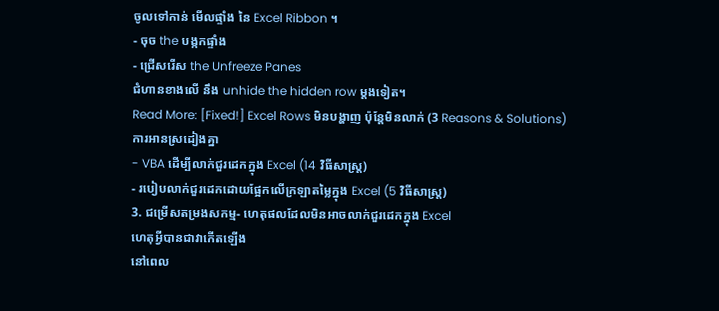ចូលទៅកាន់ មើលផ្ទាំង នៃ Excel Ribbon ។
- ចុច the បង្កកផ្ទាំង
- ជ្រើសរើស the Unfreeze Panes
ជំហានខាងលើ នឹង unhide the hidden row ម្តងទៀត។
Read More: [Fixed!] Excel Rows មិនបង្ហាញ ប៉ុន្តែមិនលាក់ (3 Reasons & Solutions)
ការអានស្រដៀងគ្នា
- VBA ដើម្បីលាក់ជួរដេកក្នុង Excel (14 វិធីសាស្រ្ត)
- របៀបលាក់ជួរដេកដោយផ្អែកលើក្រឡាតម្លៃក្នុង Excel (5 វិធីសាស្រ្ត)
3. ជម្រើសតម្រងសកម្ម- ហេតុផលដែលមិនអាចលាក់ជួរដេកក្នុង Excel
ហេតុអ្វីបានជាវាកើតឡើង
នៅពេល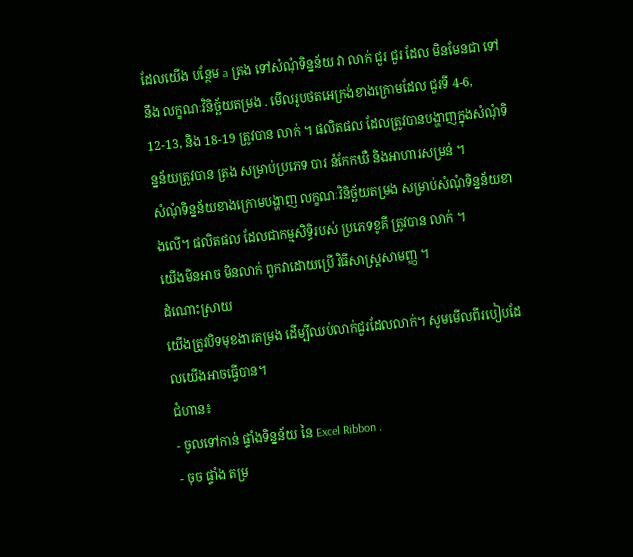ដែលយើង បន្ថែម a ត្រង ទៅសំណុំទិន្នន័យ វា លាក់ ជួរ ជួរ ដែល មិនមែនជា ទៅនឹង លក្ខណៈវិនិច្ឆ័យតម្រង . មើលរូបថតអេក្រង់ខាងក្រោមដែល ជួរទី 4-6, 12-13, និង 18-19 ត្រូវបាន លាក់ ។ ផលិតផល ដែលត្រូវបានបង្ហាញក្នុងសំណុំទិន្នន័យត្រូវបាន ត្រង សម្រាប់ប្រភេទ បារ នំកែកឃឺ និងអាហារសម្រន់ ។
សំណុំទិន្នន័យខាងក្រោមបង្ហាញ លក្ខណៈវិនិច្ឆ័យតម្រង សម្រាប់សំណុំទិន្នន័យខាងលើ។ ផលិតផល ដែលជាកម្មសិទ្ធិរបស់ ប្រភេទខូគី ត្រូវបាន លាក់ ។
យើងមិនអាច មិនលាក់ ពួកវាដោយប្រើ វិធីសាស្ត្រសាមញ្ញ ។
ដំណោះស្រាយ
យើងត្រូវបិទមុខងារតម្រង ដើម្បីឈប់លាក់ជួរដែលលាក់។ សូមមើលពីរបៀបដែលយើងអាចធ្វើបាន។
ជំហាន៖
- ចូលទៅកាន់ ផ្ទាំងទិន្នន័យ នៃ Excel Ribbon .
- ចុច ផ្ទាំង តម្រ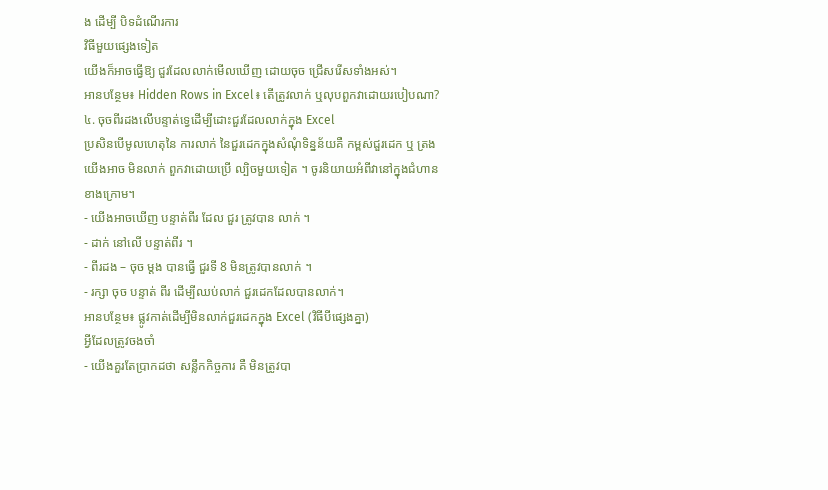ង ដើម្បី បិទដំណើរការ
វិធីមួយផ្សេងទៀត
យើងក៏អាចធ្វើឱ្យ ជួរដែលលាក់មើលឃើញ ដោយចុច ជ្រើសរើសទាំងអស់។
អានបន្ថែម៖ Hidden Rows in Excel៖ តើត្រូវលាក់ ឬលុបពួកវាដោយរបៀបណា?
៤. ចុចពីរដងលើបន្ទាត់ទ្វេដើម្បីដោះជួរដែលលាក់ក្នុង Excel
ប្រសិនបើមូលហេតុនៃ ការលាក់ នៃជួរដេកក្នុងសំណុំទិន្នន័យគឺ កម្ពស់ជួរដេក ឬ ត្រង យើងអាច មិនលាក់ ពួកវាដោយប្រើ ល្បិចមួយទៀត ។ ចូរនិយាយអំពីវានៅក្នុងជំហានខាងក្រោម។
- យើងអាចឃើញ បន្ទាត់ពីរ ដែល ជួរ ត្រូវបាន លាក់ ។
- ដាក់ នៅលើ បន្ទាត់ពីរ ។
- ពីរដង – ចុច ម្តង បានធ្វើ ជួរទី 8 មិនត្រូវបានលាក់ ។
- រក្សា ចុច បន្ទាត់ ពីរ ដើម្បីឈប់លាក់ ជួរដេកដែលបានលាក់។
អានបន្ថែម៖ ផ្លូវកាត់ដើម្បីមិនលាក់ជួរដេកក្នុង Excel (វិធីបីផ្សេងគ្នា)
អ្វីដែលត្រូវចងចាំ
- យើងគួរតែប្រាកដថា សន្លឹកកិច្ចការ គឺ មិនត្រូវបា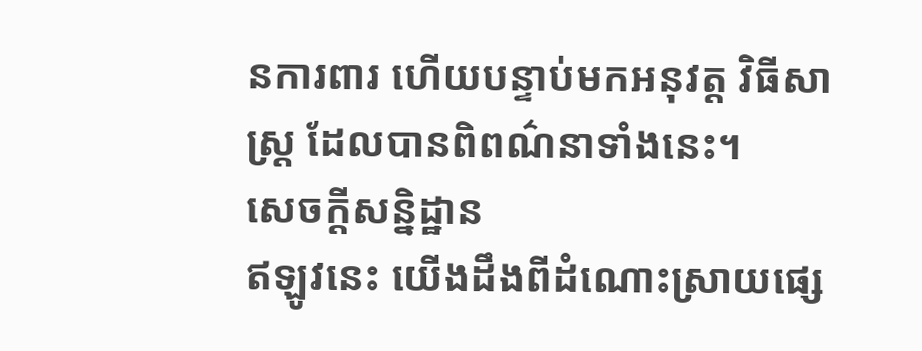នការពារ ហើយបន្ទាប់មកអនុវត្ត វិធីសាស្រ្ត ដែលបានពិពណ៌នាទាំងនេះ។
សេចក្តីសន្និដ្ឋាន
ឥឡូវនេះ យើងដឹងពីដំណោះស្រាយផ្សេ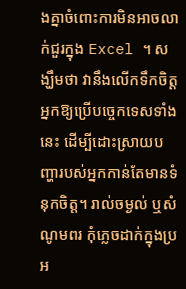ងគ្នាចំពោះការមិនអាចលាក់ជួរក្នុង Excel ។ សង្ឃឹមថា វានឹងលើកទឹកចិត្តអ្នកឱ្យប្រើបច្ចេកទេសទាំងនេះ ដើម្បីដោះស្រាយបញ្ហារបស់អ្នកកាន់តែមានទំនុកចិត្ត។ រាល់ចម្ងល់ ឬសំណូមពរ កុំភ្លេចដាក់ក្នុងប្រអ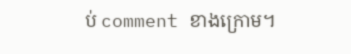ប់ comment ខាងក្រោម។